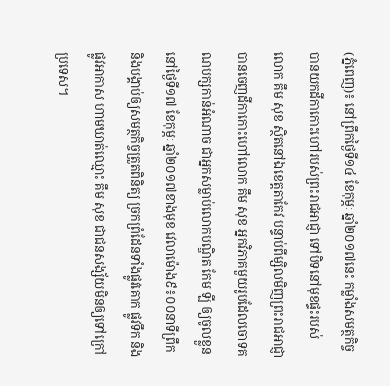(ភ្នំពេញ)៖ នៅព្រឹកថ្ងៃទី១៤ ខែកុម្ភៈ ឆ្នាំ២០១៧នេះ កម្លាំងសមត្ថកិច្ចបានយកដីកាកោះហៅរបស់ព្រះរាជអាជ្ញា ទៅបិទនៅមុខផ្ទះរបស់លោក គឹម សុខ ស្ថិតនៅឯខេត្តតាកែវ បន្ទាប់ពីម្សិលមិញព្រះរាជអាជ្ញាបានចេញដីកាកោះហៅលោក គឹម សុខ អ្នកវិភាគមួយរូបដែលចោទគណបក្សកាន់អំណាច ជាអ្នកសម្លាប់លោកបណ្ឌិត កែម ឡី ឲ្យចូលខ្លួននៅថ្ងៃទី១៧ ខែកុម្ភៈ ឆ្នាំ២០១៧ខាងមុខ វេលាម៉ោង៩៖០០នាទីព្រឹក និងបង្គាប់ឲ្យសមត្ថកិច្ចត្រួតពិនិត្យ ច្រកព្រំដែនទាំងផ្លូវគោក ផ្លូវទឹក និងផ្លូវអាកាស ហាមឃាត់ឈ្មោះ គឹម សុខ ជាជនសង្ស័យមិនឲ្យទៅក្រៅប្រទេស។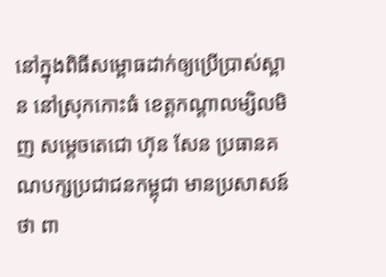នៅក្នុងពិធីសម្ពោធដាក់ឲ្យប្រើប្រាស់ស្ពាន នៅស្រុកកោះធំ ខេត្តកណ្តាលម្សិលមិញ សម្តេចតេជោ ហ៊ុន សែន ប្រធានគណបក្សប្រជាជនកម្ពុជា មានប្រសាសន៍ថា ពា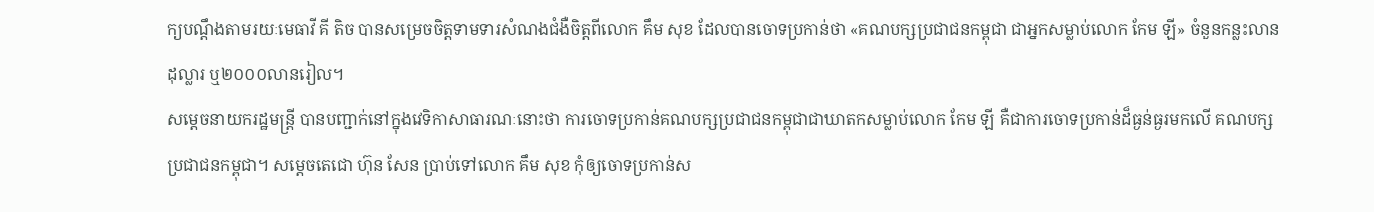ក្យបណ្តឹងតាមរយៈមេធាវី គី តិច បានសម្រេចចិត្តទាមទារសំណងជំងឺចិត្តពីលោក គឹម សុខ ដែលបានចោទប្រកាន់ថា «គណបក្សប្រជាជនកម្ពុជា ជាអ្នកសម្លាប់លោក កែម ឡី» ចំនួនកន្លះលានដុល្លារ ឬ២០០០លានរៀល។
សម្តេចនាយករដ្ឋមន្រ្តី បានបញ្ជាក់នៅក្នុងវេទិកាសាធារណៈនោះថា ការចោទប្រកាន់គណបក្សប្រជាជនកម្ពុជាជាឃាតកសម្លាប់លោក កែម ឡី គឺជាការចោទប្រកាន់ដ៏ធ្ងន់ធ្ងរមកលើ គណបក្សប្រជាជនកម្ពុជា។ សម្តេចតេជោ ហ៊ុន សែន ប្រាប់ទៅលោក គឹម សុខ កុំឲ្យចោទប្រកាន់ស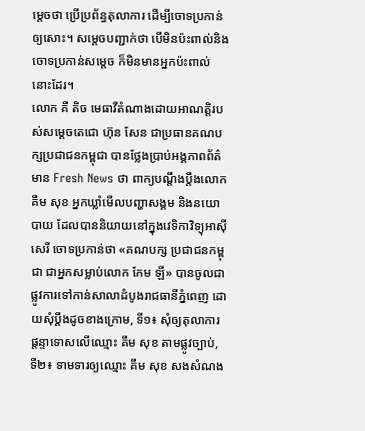ម្តេចថា ប្រើប្រព័ន្ធតុលាការ ដើម្បីចោទប្រកាន់ឲ្យសោះ។ សម្តេចបញ្ជាក់ថា បើមិនប៉ះពាល់និងចោទប្រកាន់សម្តេច ក៏មិនមានអ្នកប៉ះពាល់នោះដែរ។
លោក គី តិច មេធាវីតំណាងដោយអាណត្តិរបស់សម្តេចតេជោ ហ៊ុន សែន ជាប្រធានគណបក្សប្រជាជនកម្ពុជា បានថ្លែងប្រាប់អង្គភាពព័ត៌មាន Fresh News ថា ពាក្យបណ្តឹងប្តឹងលោក គឹម សុខ អ្នកឃ្លាំមើលបញ្ហាសង្គម និងនយោបាយ ដែលបាននិយាយនៅក្នុងវេទិកាវិទ្យុអាស៊ីសេរី ចោទប្រកាន់ថា «គណបក្ស ប្រជាជនកម្ពុជា ជាអ្នកសម្លាប់លោក កែម ឡី» បានចូលជាផ្លូវការទៅកាន់សាលាដំបូងរាជធានីភ្នំពេញ ដោយសុំប្តឹងដូចខាងក្រោម, ទី១៖ សុំឲ្យតុលាការ ផ្តន្ទាទោសលើឈ្មោះ គឹម សុខ តាមផ្លូវច្បាប់, ទី២៖ ទាមទារឲ្យឈ្មោះ គឹម សុខ សងសំណង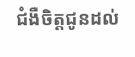ជំងឺចិត្តជូនដល់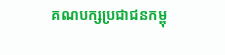គណបក្សប្រជាជនកម្ពុ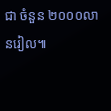ជា ចំនួន ២០០០លានរៀល៕